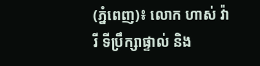(ភ្នំពេញ)៖ លោក ហាស់ វ៉ារី ទីប្រឹក្សាផ្ទាល់ និង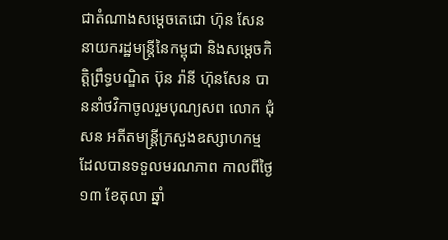ជាតំណាងសម្តេចតេជោ ហ៊ុន សែន នាយករដ្ឋមន្រ្តីនៃកម្ពុជា និងសម្តេចកិត្តិព្រឹទ្ធបណ្ឌិត ប៊ុន រ៉ានី ហ៊ុនសែន បាននាំថវិកាចូលរួមបុណ្យសព លោក ជុំ សន អតីតមន្ត្រីក្រសួងឧស្សាហកម្ម ដែលបានទទួលមរណភាព កាលពីថ្ងៃ១៣ ខែតុលា ឆ្នាំ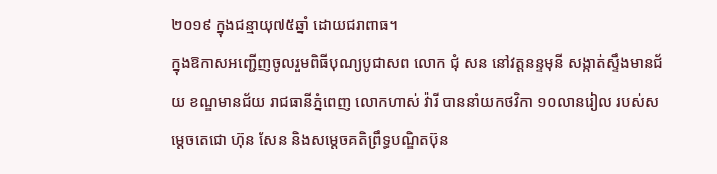២០១៩ ក្នុងជន្មាយុ៧៥ឆ្នាំ ដោយជរាពាធ។
ក្នុងឱកាសអញ្ជើញចូលរួមពិធីបុណ្យបូជាសព លោក ជុំ សន នៅវត្តនន្ទមុនី សង្កាត់ស្ទឹងមានជ័យ ខណ្ឌមានជ័យ រាជធានីភ្នំពេញ លោកហាស់ វ៉ារី បាននាំយកថវិកា ១០លានរៀល របស់សម្តេចតេជោ ហ៊ុន សែន និងសម្តេចគតិព្រឹទ្ធបណ្ឌិតប៊ុន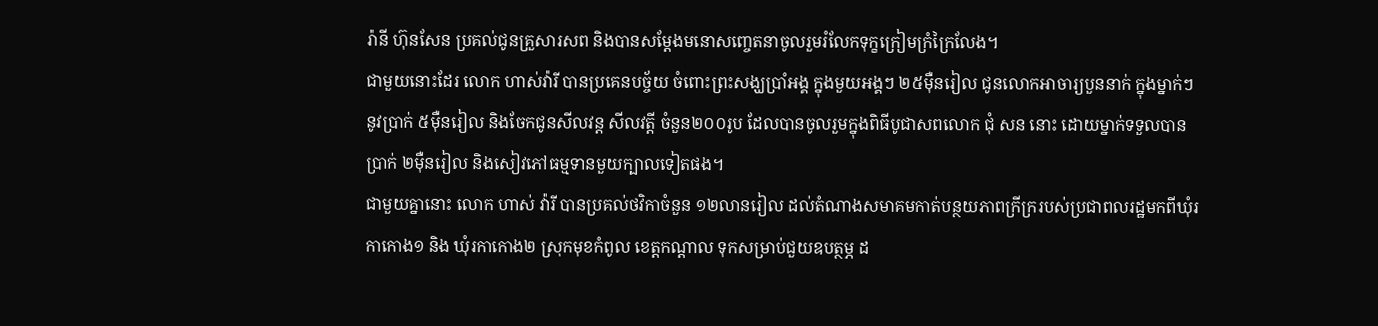រ៉ានី ហ៊ុនសែន ប្រគល់ជូនគ្រួសារសព និងបានសម្តែងមនោសញ្ចេតនាចូលរួមរំលែកទុក្ខក្រៀមក្រំក្រៃលែង។
ជាមួយនោះដែរ លោក ហាស់វ៉ារី បានប្រគេនបច្ច័យ ចំពោះព្រះសង្ឃប្រាំអង្គ ក្នុងមួយអង្គៗ ២៥ម៉ឺនរៀល ជូនលោកអាចារ្យបួននាក់ ក្នុងម្នាក់ៗនូវប្រាក់ ៥ម៉ឺនរៀល និងចែកជូនសីលវន្ត សីលវត្តី ចំនួន២០០រូប ដែលបានចូលរួមក្នុងពិធីបូជាសពលោក ជុំ សន នោះ ដោយម្នាក់ទទួលបានប្រាក់ ២ម៉ឺនរៀល និងសៀវភៅធម្មទានមួយក្បាលទៀតផង។
ជាមួយគ្នានោះ លោក ហាស់ វ៉ារី បានប្រគល់ថវិកាចំនួន ១២លានរៀល ដល់តំណាងសមាគមកាត់បន្ថយភាពក្រីក្ររបស់ប្រជាពលរដ្ឋមកពីឃុំរកាកោង១ និង ឃុំរកាកោង២ ស្រុកមុខកំពូល ខេត្តកណ្តាល ទុកសម្រាប់ជួយឧបត្ថម្ភ ដ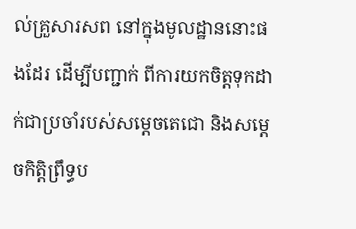ល់គ្រួសារសព នៅក្នុងមូលដ្ឋាននោះផងដែរ ដើម្បីបញ្ជាក់ ពីការយកចិត្តទុកដាក់ជាប្រចាំរបស់សម្តេចតេជោ និងសម្តេចកិត្តិព្រឹទ្ធប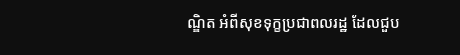ណ្ឌិត អំពីសុខទុក្ខប្រជាពលរដ្ឋ ដែលជួប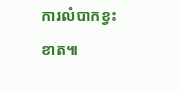ការលំបាកខ្វះខាត៕